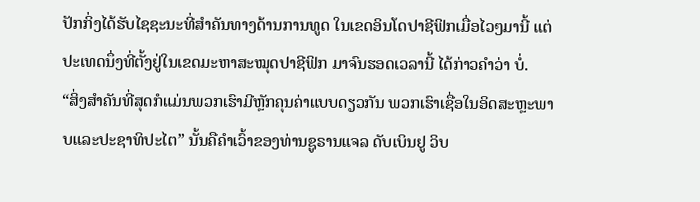ປັກກິ່ງໄດ້ຮັບໄຊຊະນະທີ່ສຳຄັນທາງດ້ານການທູດ ໃນເຂດອິນໂດປາຊີຟິກເມື່ອໄວໆມານີ້ ແຕ່ປະເທດນຶ່ງທີ່ຕັ້ງຢູ່ໃນເຂດມະຫາສະໝຸດປາຊີຟິກ ມາຈົນຮອດເວລານີ້ ໄດ້ກ່າວຄຳວ່າ ບໍ່.
“ສິ່ງສຳຄັນທີ່ສຸດກໍແມ່ນພວກເຮົາມີຫຼັກຄຸນຄ່າແບບດຽວກັນ ພວກເຮົາເຊື່ອໃນອິດສະຫຼະພາບແລະປະຊາທິປະໄຕ” ນັ້ນຄືຄຳເວົ້າຂອງທ່ານຊູຣານແຈລ ດັບເບິນຢູ ວິບ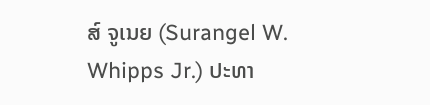ສ໌ ຈູເນຍ (Surangel W. Whipps Jr.) ປະທາ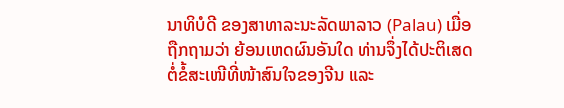ນາທິບໍດີ ຂອງສາທາລະນະລັດພາລາວ (Palau) ເມື່ອຖືກຖາມວ່າ ຍ້ອນເຫດຜົນອັນໃດ ທ່ານຈຶ່ງໄດ້ປະຕິເສດຕໍ່ຂໍ້ສະເໜີທີ່ໜ້າສົນໃຈຂອງຈີນ ແລະ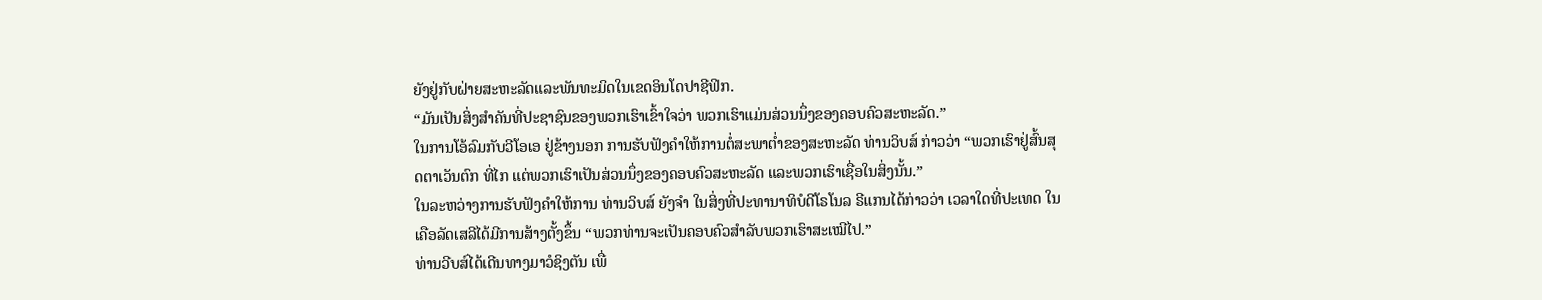ຍັງຢູ່ກັບຝ່າຍສະຫະລັດແລະພັນທະມິດໃນເຂດອິນໂດປາຊີຟິກ.
“ມັນເປັນສິ່ງສຳຄັນທີ່ປະຊາຊົນຂອງພວກເຮົາເຂົ້າໃຈວ່າ ພວກເຮົາແມ່ນສ່ວນນຶ່ງຂອງຄອບຄົວສະຫະລັດ.”
ໃນການໂອ້ລົມກັບວີໂອເອ ຢູ່ຂ້າງນອກ ການຮັບຟັງຄຳໃຫ້ການຕໍ່ສະພາຕ່ຳຂອງສະຫະລັດ ທ່ານວິບສ໌ ກ່າວວ່າ “ພວກເຮົາຢູ່ສົ້ນສຸດຕາເວັນຕົກ ທີ່ໄກ ແຕ່ພວກເຮົາເປັນສ່ວນນຶ່ງຂອງຄອບຄົວສະຫະລັດ ແລະພວກເຮົາເຊື່ອໃນສິ່ງນັ້ນ.”
ໃນລະຫວ່າງການຮັບຟັງຄຳໃຫ້ການ ທ່ານວິບສ໌ ຍັງຈຳ ໃນສິ່ງທີ່ປະທານາທິບໍດີໂຣໂນລ ຣີແກນໄດ້ກ່າວວ່າ ເວລາໃດທີ່ປະເທດ ໃນເຄືອລັດເສລີໄດ້ມີການສ້າງຕັ້ງຂຶ້ນ “ພວກທ່ານຈະເປັນຄອບຄົວສຳລັບພວກເຮົາສະເໝີໄປ.”
ທ່ານວີບສ໌ໄດ້ເດີນທາງມາວໍຊິງຕັນ ເພື່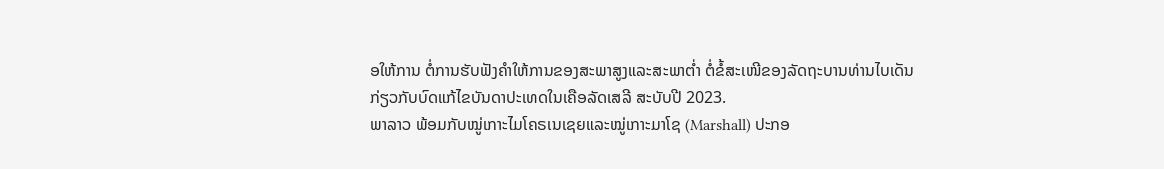ອໃຫ້ການ ຕໍ່ການຮັບຟັງຄຳໃຫ້ການຂອງສະພາສູງແລະສະພາຕ່ຳ ຕໍ່ຂໍ້ສະເໜີຂອງລັດຖະບານທ່ານໄບເດັນ ກ່ຽວກັບບົດແກ້ໄຂບັນດາປະເທດໃນເຄືອລັດເສລີ ສະບັບປີ 2023.
ພາລາວ ພ້ອມກັບໝູ່ເກາະໄມໂຄຣເນເຊຍແລະໝູ່ເກາະມາໂຊ (Marshall) ປະກອ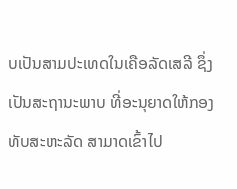ບເປັນສາມປະເທດໃນເຄືອລັດເສລີ ຊຶ່ງເປັນສະຖານະພາບ ທີ່ອະນຸຍາດໃຫ້ກອງທັບສະຫະລັດ ສາມາດເຂົ້າໄປ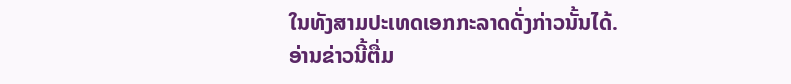ໃນທັງສາມປະເທດເອກກະລາດດັ່ງກ່າວນັ້ນໄດ້.
ອ່ານຂ່າວນີ້ຕື່ມ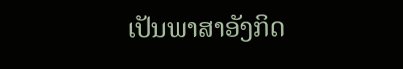ເປັນພາສາອັງກິດ